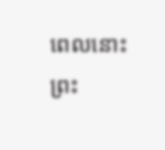ពេលនោះ ព្រះ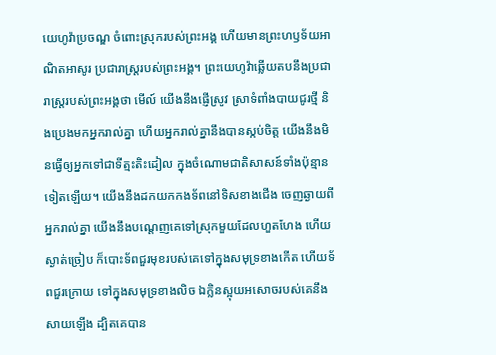យេហូវ៉ាប្រចណ្ឌ ចំពោះស្រុករបស់ព្រះអង្គ ហើយមានព្រះហឫទ័យអាណិតអាសូរ ប្រជារាស្ត្ររបស់ព្រះអង្គ។ ព្រះយេហូវ៉ាឆ្លើយតបនឹងប្រជារាស្ត្ររបស់ព្រះអង្គថា មើល៍ យើងនឹងផ្ញើស្រូវ ស្រាទំពាំងបាយជូរថ្មី និងប្រេងមកអ្នករាល់គ្នា ហើយអ្នករាល់គ្នានឹងបានស្កប់ចិត្ត យើងនឹងមិនធ្វើឲ្យអ្នកទៅជាទីត្មះតិះដៀល ក្នុងចំណោមជាតិសាសន៍ទាំងប៉ុន្មានទៀតឡើយ។ យើងនឹងដកយកកងទ័ពនៅទិសខាងជើង ចេញឆ្ងាយពីអ្នករាល់គ្នា យើងនឹងបណ្តេញគេទៅស្រុកមួយដែលហួតហែង ហើយស្ងាត់ច្រៀប ក៏បោះទ័ពជួរមុខរបស់គេទៅក្នុងសមុទ្រខាងកើត ហើយទ័ពជួរក្រោយ ទៅក្នុងសមុទ្រខាងលិច ឯក្លិនស្អុយអសោចរបស់គេនឹងសាយឡើង ដ្បិតគេបាន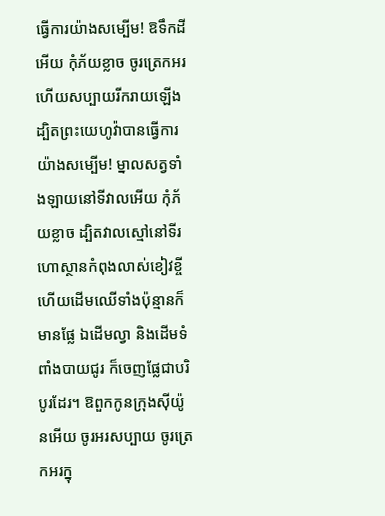ធ្វើការយ៉ាងសម្បើម! ឱទឹកដីអើយ កុំភ័យខ្លាច ចូរត្រេកអរ ហើយសប្បាយរីករាយឡើង ដ្បិតព្រះយេហូវ៉ាបានធ្វើការយ៉ាងសម្បើម! ម្នាលសត្វទាំងឡាយនៅទីវាលអើយ កុំភ័យខ្លាច ដ្បិតវាលស្មៅនៅទីរហោស្ថានកំពុងលាស់ខៀវខ្ចី ហើយដើមឈើទាំងប៉ុន្មានក៏មានផ្លែ ឯដើមល្វា និងដើមទំពាំងបាយជូរ ក៏ចេញផ្លែជាបរិបូរដែរ។ ឱពួកកូនក្រុងស៊ីយ៉ូនអើយ ចូរអរសប្បាយ ចូរត្រេកអរក្នុ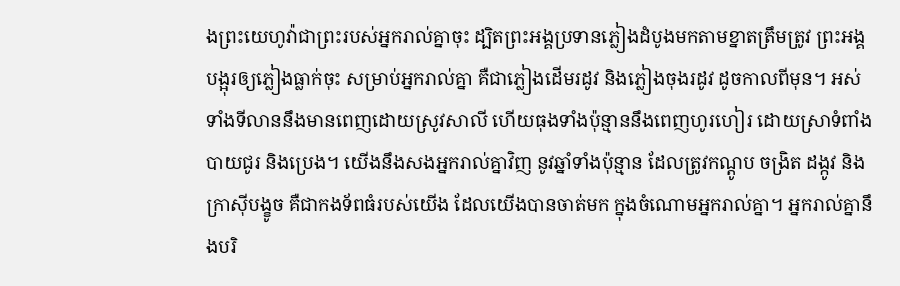ងព្រះយេហូវ៉ាជាព្រះរបស់អ្នករាល់គ្នាចុះ ដ្បិតព្រះអង្គប្រទានភ្លៀងដំបូងមកតាមខ្នាតត្រឹមត្រូវ ព្រះអង្គបង្អុរឲ្យភ្លៀងធ្លាក់ចុះ សម្រាប់អ្នករាល់គ្នា គឺជាភ្លៀងដើមរដូវ និងភ្លៀងចុងរដូវ ដូចកាលពីមុន។ អស់ទាំងទីលាននឹងមានពេញដោយស្រូវសាលី ហើយធុងទាំងប៉ុន្មាននឹងពេញហូរហៀរ ដោយស្រាទំពាំងបាយជូរ និងប្រេង។ យើងនឹងសងអ្នករាល់គ្នាវិញ នូវឆ្នាំទាំងប៉ុន្មាន ដែលត្រូវកណ្តូប ចង្រិត ដង្កូវ និងក្រាស៊ីបង្ខូច គឺជាកងទ័ពធំរបស់យើង ដែលយើងបានចាត់មក ក្នុងចំណោមអ្នករាល់គ្នា។ អ្នករាល់គ្នានឹងបរិ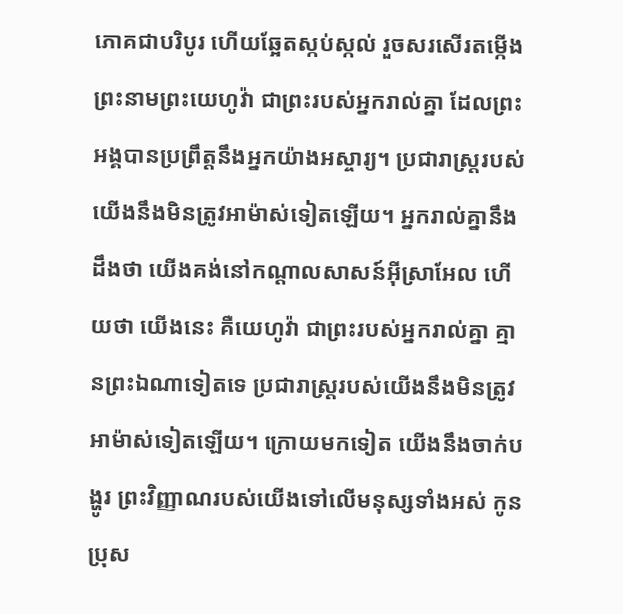ភោគជាបរិបូរ ហើយឆ្អែតស្កប់ស្កល់ រួចសរសើរតម្កើងព្រះនាមព្រះយេហូវ៉ា ជាព្រះរបស់អ្នករាល់គ្នា ដែលព្រះអង្គបានប្រព្រឹត្តនឹងអ្នកយ៉ាងអស្ចារ្យ។ ប្រជារាស្ត្ររបស់យើងនឹងមិនត្រូវអាម៉ាស់ទៀតឡើយ។ អ្នករាល់គ្នានឹងដឹងថា យើងគង់នៅកណ្ដាលសាសន៍អ៊ីស្រាអែល ហើយថា យើងនេះ គឺយេហូវ៉ា ជាព្រះរបស់អ្នករាល់គ្នា គ្មានព្រះឯណាទៀតទេ ប្រជារាស្ត្ររបស់យើងនឹងមិនត្រូវអាម៉ាស់ទៀតឡើយ។ ក្រោយមកទៀត យើងនឹងចាក់បង្ហូរ ព្រះវិញ្ញាណរបស់យើងទៅលើមនុស្សទាំងអស់ កូនប្រុស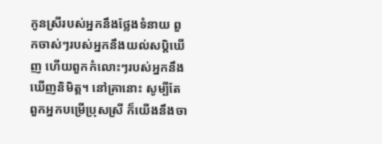កូនស្រីរបស់អ្នកនឹងថ្លែងទំនាយ ពួកចាស់ៗរបស់អ្នកនឹងយល់សប្តិឃើញ ហើយពួកកំលោះៗរបស់អ្នកនឹងឃើញនិមិត្ត។ នៅគ្រានោះ សូម្បីតែពួកអ្នកបម្រើប្រុសស្រី ក៏យើងនឹងចា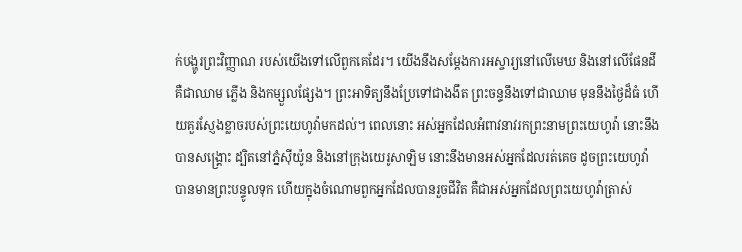ក់បង្ហូរព្រះវិញ្ញាណ របស់យើងទៅលើពួកគេដែរ។ យើងនឹងសម្ដែងការអស្ចារ្យនៅលើមេឃ និងនៅលើផែនដី គឺជាឈាម ភ្លើង និងកម្សួលផ្សែង។ ព្រះអាទិត្យនឹងប្រែទៅជាងងឹត ព្រះចន្ទនឹងទៅជាឈាម មុននឹងថ្ងៃដ៏ធំ ហើយគួរស្ញែងខ្លាចរបស់ព្រះយេហូវ៉ាមកដល់។ ពេលនោះ អស់អ្នកដែលអំពាវនាវរកព្រះនាមព្រះយេហូវ៉ា នោះនឹងបានសង្គ្រោះ ដ្បិតនៅភ្នំស៊ីយ៉ូន និងនៅក្រុងយេរូសាឡិម នោះនឹងមានអស់អ្នកដែលរត់គេច ដូចព្រះយេហូវ៉ាបានមានព្រះបន្ទូលទុក ហើយក្នុងចំណោមពួកអ្នកដែលបានរួចជីវិត គឺជាអស់អ្នកដែលព្រះយេហូវ៉ាត្រាស់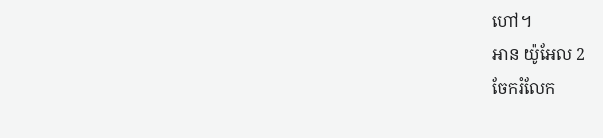ហៅ។
អាន យ៉ូអែល 2
ចែករំលែក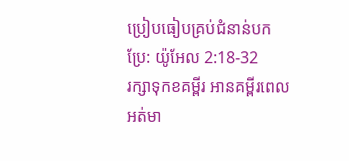ប្រៀបធៀបគ្រប់ជំនាន់បកប្រែ: យ៉ូអែល 2:18-32
រក្សាទុកខគម្ពីរ អានគម្ពីរពេលអត់មា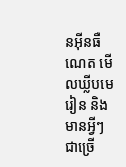នអ៊ីនធឺណេត មើលឃ្លីបមេរៀន និងមានអ្វីៗជាច្រើ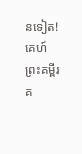នទៀត!
គេហ៍
ព្រះគម្ពីរ
គ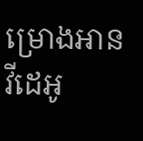ម្រោងអាន
វីដេអូ